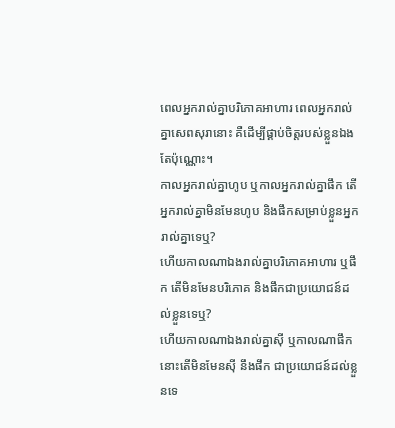ពេលអ្នករាល់គ្នាបរិភោគអាហារ ពេលអ្នករាល់គ្នាសេពសុរានោះ គឺដើម្បីផ្គាប់ចិត្តរបស់ខ្លួនឯងតែប៉ុណ្ណោះ។
កាលអ្នករាល់គ្នាហូប ឬកាលអ្នករាល់គ្នាផឹក តើអ្នករាល់គ្នាមិនមែនហូប និងផឹកសម្រាប់ខ្លួនអ្នករាល់គ្នាទេឬ?
ហើយកាលណាឯងរាល់គ្នាបរិភោគអាហារ ឬផឹក តើមិនមែនបរិភោគ និងផឹកជាប្រយោជន៍ដល់ខ្លួនទេឬ?
ហើយកាលណាឯងរាល់គ្នាស៊ី ឬកាលណាផឹក នោះតើមិនមែនស៊ី នឹងផឹក ជាប្រយោជន៍ដល់ខ្លួនទេ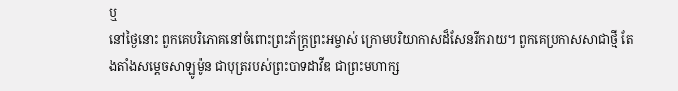ឬ
នៅថ្ងៃនោះ ពួកគេបរិភោគនៅចំពោះព្រះភ័ក្ត្រព្រះអម្ចាស់ ក្រោមបរិយាកាសដ៏សែនរីករាយ។ ពួកគេប្រកាសសាជាថ្មី តែងតាំងសម្ដេចសាឡូម៉ូន ជាបុត្ររបស់ព្រះបាទដាវីឌ ជាព្រះមហាក្ស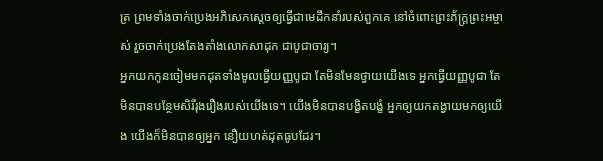ត្រ ព្រមទាំងចាក់ប្រេងអភិសេកស្ដេចឲ្យធ្វើជាមេដឹកនាំរបស់ពួកគេ នៅចំពោះព្រះភ័ក្ត្រព្រះអម្ចាស់ រួចចាក់ប្រេងតែងតាំងលោកសាដុក ជាបូជាចារ្យ។
អ្នកយកកូនចៀមមកដុតទាំងមូលធ្វើយញ្ញបូជា តែមិនមែនថ្វាយយើងទេ អ្នកធ្វើយញ្ញបូជា តែមិនបានបន្ថែមសិរីរុងរឿងរបស់យើងទេ។ យើងមិនបានបង្ខិតបង្ខំ អ្នកឲ្យយកតង្វាយមកឲ្យយើង យើងក៏មិនបានឲ្យអ្នក នឿយហត់ដុតធូបដែរ។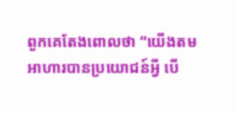ពួកគេតែងពោលថា “យើងតមអាហារបានប្រយោជន៍អ្វី បើ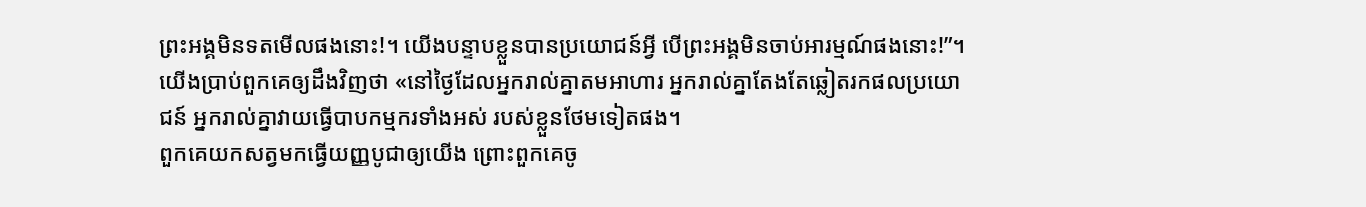ព្រះអង្គមិនទតមើលផងនោះ!។ យើងបន្ទាបខ្លួនបានប្រយោជន៍អ្វី បើព្រះអង្គមិនចាប់អារម្មណ៍ផងនោះ!”។ យើងប្រាប់ពួកគេឲ្យដឹងវិញថា «នៅថ្ងៃដែលអ្នករាល់គ្នាតមអាហារ អ្នករាល់គ្នាតែងតែឆ្លៀតរកផលប្រយោជន៍ អ្នករាល់គ្នាវាយធ្វើបាបកម្មករទាំងអស់ របស់ខ្លួនថែមទៀតផង។
ពួកគេយកសត្វមកធ្វើយញ្ញបូជាឲ្យយើង ព្រោះពួកគេចូ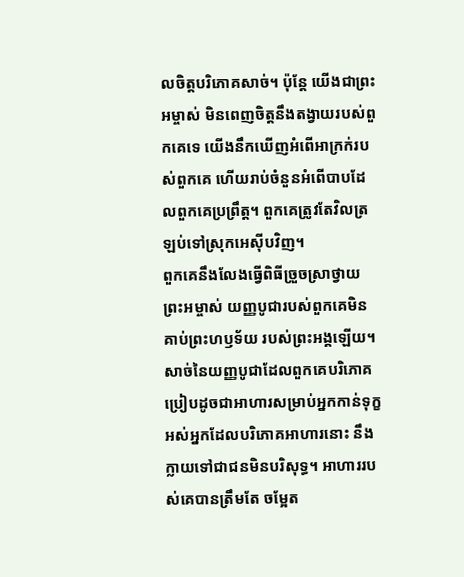លចិត្តបរិភោគសាច់។ ប៉ុន្តែ យើងជាព្រះអម្ចាស់ មិនពេញចិត្តនឹងតង្វាយរបស់ពួកគេទេ យើងនឹកឃើញអំពើអាក្រក់របស់ពួកគេ ហើយរាប់ចំនួនអំពើបាបដែលពួកគេប្រព្រឹត្ត។ ពួកគេត្រូវតែវិលត្រឡប់ទៅស្រុកអេស៊ីបវិញ។
ពួកគេនឹងលែងធ្វើពិធីច្រួចស្រាថ្វាយព្រះអម្ចាស់ យញ្ញបូជារបស់ពួកគេមិនគាប់ព្រះហឫទ័យ របស់ព្រះអង្គឡើយ។ សាច់នៃយញ្ញបូជាដែលពួកគេបរិភោគ ប្រៀបដូចជាអាហារសម្រាប់អ្នកកាន់ទុក្ខ អស់អ្នកដែលបរិភោគអាហារនោះ នឹងក្លាយទៅជាជនមិនបរិសុទ្ធ។ អាហាររបស់គេបានត្រឹមតែ ចម្អែត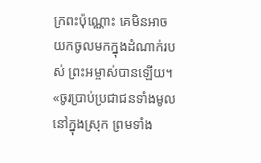ក្រពះប៉ុណ្ណោះ គេមិនអាចយកចូលមកក្នុងដំណាក់របស់ ព្រះអម្ចាស់បានឡើយ។
«ចូរប្រាប់ប្រជាជនទាំងមូលនៅក្នុងស្រុក ព្រមទាំង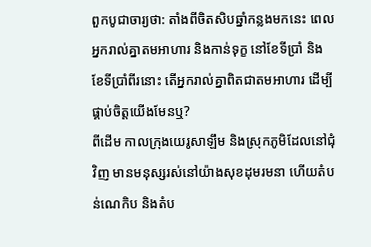ពួកបូជាចារ្យថា: តាំងពីចិតសិបឆ្នាំកន្លងមកនេះ ពេលអ្នករាល់គ្នាតមអាហារ និងកាន់ទុក្ខ នៅខែទីប្រាំ និងខែទីប្រាំពីរនោះ តើអ្នករាល់គ្នាពិតជាតមអាហារ ដើម្បីផ្គាប់ចិត្តយើងមែនឬ?
ពីដើម កាលក្រុងយេរូសាឡឹម និងស្រុកភូមិដែលនៅជុំវិញ មានមនុស្សរស់នៅយ៉ាងសុខដុមរមនា ហើយតំបន់ណេកិប និងតំប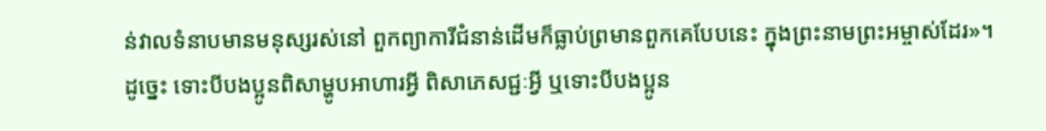ន់វាលទំនាបមានមនុស្សរស់នៅ ពួកព្យាការីជំនាន់ដើមក៏ធ្លាប់ព្រមានពួកគេបែបនេះ ក្នុងព្រះនាមព្រះអម្ចាស់ដែរ»។
ដូច្នេះ ទោះបីបងប្អូនពិសាម្ហូបអាហារអ្វី ពិសាភេសជ្ជៈអ្វី ឬទោះបីបងប្អូន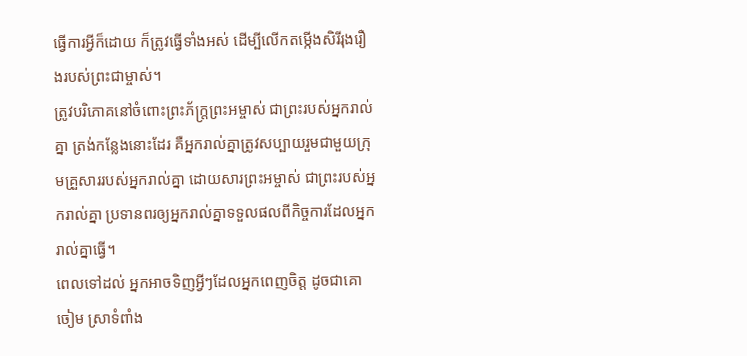ធ្វើការអ្វីក៏ដោយ ក៏ត្រូវធ្វើទាំងអស់ ដើម្បីលើកតម្កើងសិរីរុងរឿងរបស់ព្រះជាម្ចាស់។
ត្រូវបរិភោគនៅចំពោះព្រះភ័ក្ត្រព្រះអម្ចាស់ ជាព្រះរបស់អ្នករាល់គ្នា ត្រង់កន្លែងនោះដែរ គឺអ្នករាល់គ្នាត្រូវសប្បាយរួមជាមួយក្រុមគ្រួសាររបស់អ្នករាល់គ្នា ដោយសារព្រះអម្ចាស់ ជាព្រះរបស់អ្នករាល់គ្នា ប្រទានពរឲ្យអ្នករាល់គ្នាទទួលផលពីកិច្ចការដែលអ្នករាល់គ្នាធ្វើ។
ពេលទៅដល់ អ្នកអាចទិញអ្វីៗដែលអ្នកពេញចិត្ត ដូចជាគោ ចៀម ស្រាទំពាំង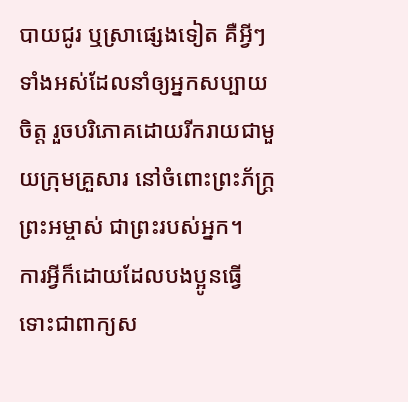បាយជូរ ឬស្រាផ្សេងទៀត គឺអ្វីៗទាំងអស់ដែលនាំឲ្យអ្នកសប្បាយចិត្ត រួចបរិភោគដោយរីករាយជាមួយក្រុមគ្រួសារ នៅចំពោះព្រះភ័ក្ត្រព្រះអម្ចាស់ ជាព្រះរបស់អ្នក។
ការអ្វីក៏ដោយដែលបងប្អូនធ្វើ ទោះជាពាក្យស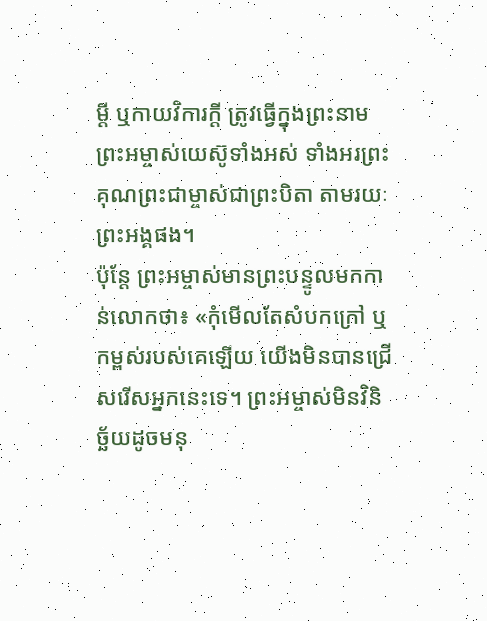ម្ដី ឬកាយវិការក្តី ត្រូវធ្វើក្នុងព្រះនាមព្រះអម្ចាស់យេស៊ូទាំងអស់ ទាំងអរព្រះគុណព្រះជាម្ចាស់ជាព្រះបិតា តាមរយៈព្រះអង្គផង។
ប៉ុន្តែ ព្រះអម្ចាស់មានព្រះបន្ទូលមកកាន់លោកថា៖ «កុំមើលតែសំបកក្រៅ ឬកម្ពស់របស់គេឡើយ យើងមិនបានជ្រើសរើសអ្នកនេះទេ។ ព្រះអម្ចាស់មិនវិនិច្ឆ័យដូចមនុ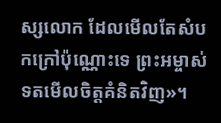ស្សលោក ដែលមើលតែសំបកក្រៅប៉ុណ្ណោះទេ ព្រះអម្ចាស់ទតមើលចិត្តគំនិតវិញ»។